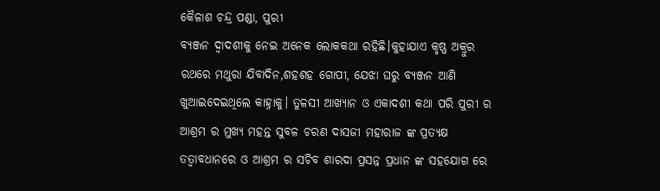କୈଳାଶ ଚନ୍ଦ୍ର ପଣ୍ଡା, ପୁରୀ
ବ୍ୟଞ୍ଜନ ଦ୍ୱାଦଶୀକୁ ନେଇ ଅନେକ ଲୋକକଥା ରହିଛି।କୁହାଯାଏ କୃଷ୍ଣ ଅକ୍ରୁର ରଥରେ ମଥୁରା ଯିବାଦିନ,ଶହଶହ ଗୋପୀ, ଯେଝା ଘରୁ ବ୍ୟଞ୍ଜନ ଆଣି ଖୁଆଇଦେଇଥିଲେ କାହ୍ନାକୁ। ତୁଳସୀ ଆଖ୍ୟାନ ଓ ଏକାଦଶୀ କଥା ପରି ପୁରୀ ର ଆଶ୍ରମ ର ମୁଖ୍ୟ ମହନ୍ତ ସୁବଳ ଚରଣ ଦାସଜୀ ମହାରାଜ ଙ୍କ ପ୍ରତ୍ୟକ୍ଷ ତତ୍ୱାବଧାନରେ ଓ ଆଶ୍ରମ ର ସଚିବ ଶାରଦା ପ୍ରସନ୍ନ ପ୍ରଧାନ ଙ୍କ ସହଯୋଗ ରେ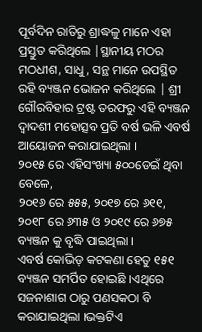ପୂର୍ବଦିନ ରାତିରୁ ଶ୍ରାଦ୍ଧଳୁ ମାନେ ଏହା ପ୍ରସ୍ତୁତ କରିଥିଲେ |ସ୍ଥାନୀୟ ମଠର ମଠଧୀଶ, ସାଧୁ, ସନ୍ଥ ମାନେ ଉପସ୍ଥିତ ରହି ବ୍ୟଞ୍ଜନ ଭୋଜନ କରିଥିଲେ | ଶ୍ରୀ ଗୌରବିହାର ଟ୍ରଷ୍ଟ ତରଫରୁ ଏହି ବ୍ୟଞ୍ଜନ ଦ୍ୱାଦଶୀ ମହୋତ୍ସବ ପ୍ରତି ବର୍ଷ ଭଳି ଏବର୍ଷ ଆୟୋଜନ କରାଯାଇଥିଲା ।
୨୦୧୫ ରେ ଏହିସଂଖ୍ୟା ୫୦୦ଡେଇଁ ଥିବା ବେଳେ,
୨୦୧୬ ରେ ୫୫୫, ୨୦୧୭ ରେ ୬୧୧, ୨୦୧୮ ରେ ୬୩୫ ଓ ୨୦୧୯ ରେ ୬୭୫ ବ୍ୟଞ୍ଜନ କୁ ବୃଦ୍ଧି ପାଇଥିଲା ।
ଏବର୍ଷ କୋଭିଡ୍ କଟକଣା ହେତୁ ୧୫୧ ବ୍ୟଞ୍ଜନ ସମର୍ପିତ ହୋଇଛି ।ଏଥିରେ ସଜନାଶାଗ ଠାରୁ ପଣସକଠା ବି କରାଯାଇଥିଲା ।ଭକ୍ତଟିଏ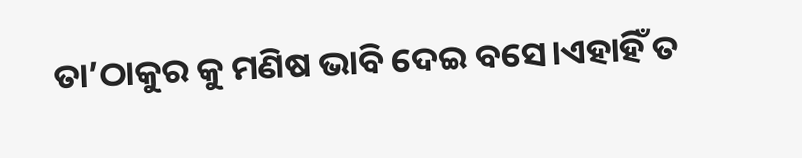ତା’ଠାକୁର କୁ ମଣିଷ ଭାବି ଦେଇ ବସେ।ଏହାହିଁ ତ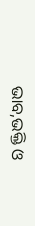ଭାବ,ଭକ୍ତି ଓ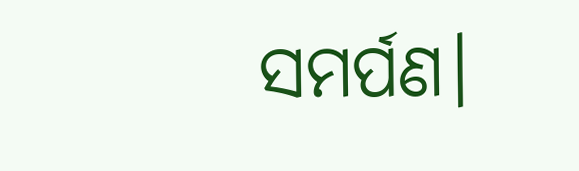ସମର୍ପଣ।